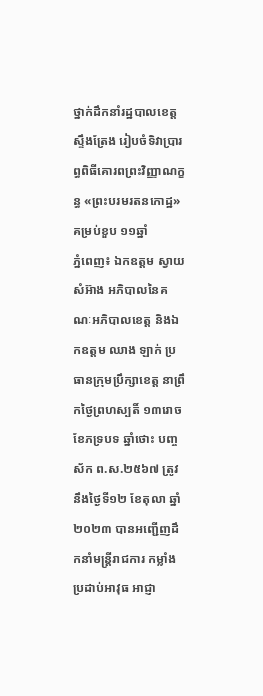ថ្នាក់ដឹកនាំរដ្ឋបាលខេត្តស្ទឹងត្រែង រៀបចំទិវាប្រារព្ធពិធីគោរពព្រះវិញ្ញាណក្ខន្ធ «ព្រះបរមរតនកោដ្ឋ» គម្រប់ខួប ១១ឆ្នាំ
ភ្នំពេញ៖ ឯកឧត្ដម ស្វាយ សំអ៊ាង អភិបាលនៃគណៈអភិបាលខេត្ត និងឯកឧត្ដម ឈាង ឡាក់ ប្រធានក្រុមប្រឹក្សាខេត្ត នាព្រឹកថ្ងៃព្រហស្បតិ៍ ១៣រោច ខែភទ្របទ ឆ្នាំថោះ បញ្ចស័ក ព.ស.២៥៦៧ ត្រូវនឹងថ្ងៃទី១២ ខែតុលា ឆ្នាំ២០២៣ បានអញ្ជើញដឹកនាំមន្ត្រីរាជការ កម្លាំងប្រដាប់អាវុធ អាជ្ញា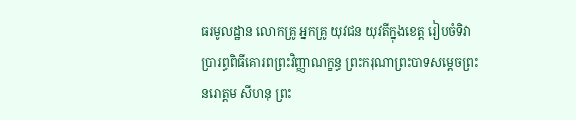ធរមូលដ្ឋាន លោកគ្រូ អ្នកគ្រូ យុវជន យុវតីក្នុងខេត្ត រៀបចំទិវាប្រារព្ធពិធីគោរពព្រះវិញ្ញាណក្ខន្ធ ព្រះករុណាព្រះបាទសម្តេចព្រះ នរោត្តម សីហនុ ព្រះ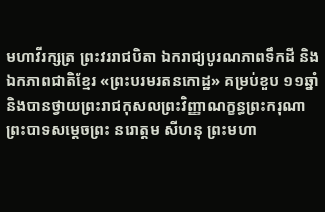មហាវីរក្សត្រ ព្រះវររាជបិតា ឯករាជ្យបូរណភាពទឹកដី និងឯកភាពជាតិខ្មែរ «ព្រះបរមរតនកោដ្ឋ» គម្រប់ខួប ១១ឆ្នាំ និងបានថ្វាយព្រះរាជកុសលព្រះវិញ្ញាណក្ខន្ធព្រះករុណាព្រះបាទសម្ដេចព្រះ នរោត្ដម សីហនុ ព្រះមហា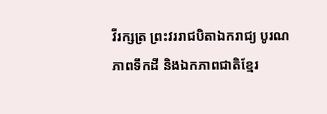វីរក្សត្រ ព្រះវររាជបិតាឯករាជ្យ បូរណភាពទឹកដី និងឯកភាពជាតិខ្មែរ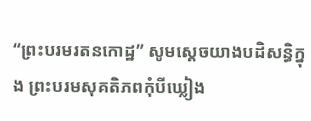“ព្រះបរមរតនកោដ្ឋ” សូមស្ដេចយាងបដិសន្ធិក្នុង ព្រះបរមសុគតិភពកុំបីឃ្លៀង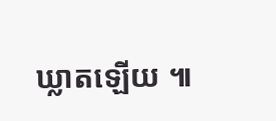ឃ្លាតឡើយ ៕